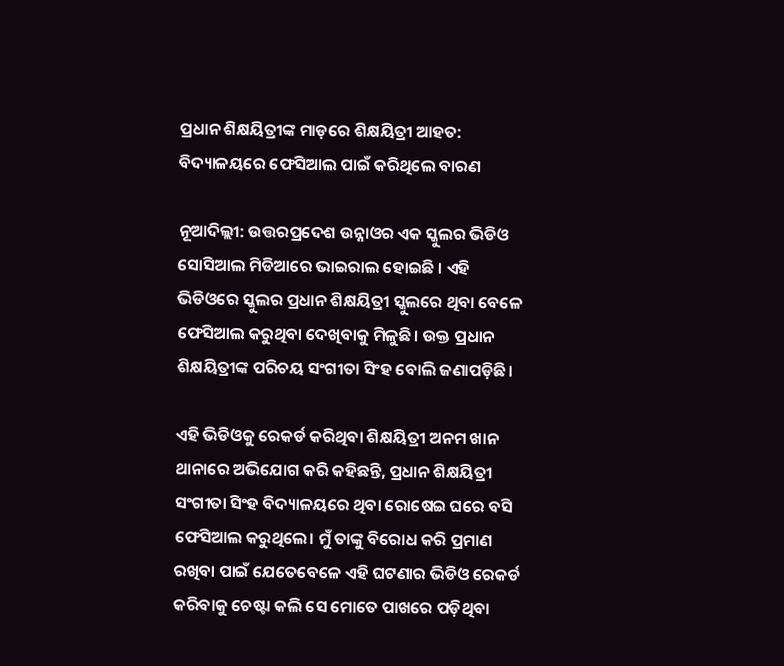ପ୍ରଧାନ ଶିକ୍ଷୟିତ୍ରୀଙ୍କ ମାଡ଼ରେ ଶିକ୍ଷୟିତ୍ରୀ ଆହତ: ବିଦ୍ୟାଳୟରେ ଫେସିଆଲ ପାଇଁ କରିଥିଲେ ବାରଣ

ନୂଆଦିଲ୍ଲୀ: ଉତ୍ତରପ୍ରଦେଶ ଉନ୍ନାଓର ଏକ ସ୍କୁଲର ଭିଡିଓ ସୋସିଆଲ ମିଡିଆରେ ଭାଇରାଲ ହୋଇଛି । ଏହି ଭିଡିଓରେ ସ୍କୁଲର ପ୍ରଧାନ ଶିକ୍ଷୟିତ୍ରୀ ସ୍କୁଲରେ ଥିବା ବେଳେ ଫେସିଆଲ କରୁଥିବା ଦେଖିବାକୁ ମିଳୁଛି। ଉକ୍ତ ପ୍ରଧାନ ଶିକ୍ଷୟିତ୍ରୀଙ୍କ ପରିଚୟ ସଂଗୀତା ସିଂହ ବୋଲି ଜଣାପଡ଼ିଛି।

ଏହି ଭିଡିଓକୁ ରେକର୍ଡ କରିଥିବା ଶିକ୍ଷୟିତ୍ରୀ ଅନମ ଖାନ ଥାନାରେ ଅଭିଯୋଗ କରି କହିଛନ୍ତି, ପ୍ରଧାନ ଶିକ୍ଷୟିତ୍ରୀ ସଂଗୀତା ସିଂହ ବିଦ୍ୟାଳୟରେ ଥିବା ରୋଷେଇ ଘରେ ବସି ଫେସିଆଲ କରୁଥିଲେ। ମୁଁ ତାଙ୍କୁ ବିରୋଧ କରି ପ୍ରମାଣ ରଖିବା ପାଇଁ ଯେତେବେଳେ ଏହି ଘଟଣାର ଭିଡିଓ ରେକର୍ଡ କରିବାକୁ ଚେଷ୍ଟା କଲି ସେ ମୋତେ ପାଖରେ ପଡ଼ିଥିବା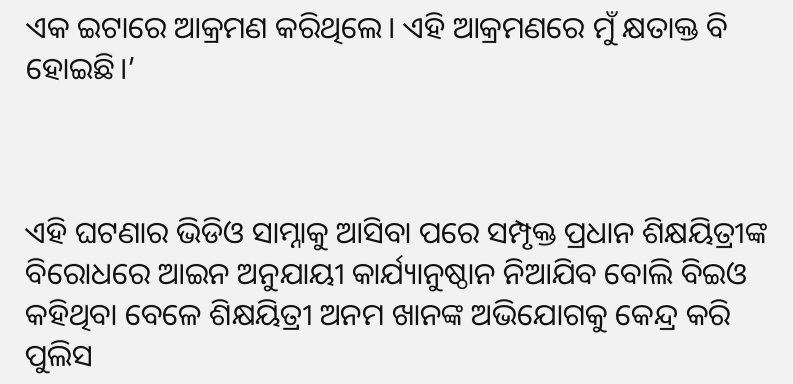ଏକ ଇଟାରେ ଆକ୍ରମଣ କରିଥିଲେ। ଏହି ଆକ୍ରମଣରେ ମୁଁ କ୍ଷତାକ୍ତ ବି ହୋଇଛି।’



ଏହି ଘଟଣାର ଭିଡିଓ ସାମ୍ନାକୁ ଆସିବା ପରେ ସମ୍ପୃକ୍ତ ପ୍ରଧାନ ଶିକ୍ଷୟିତ୍ରୀଙ୍କ ବିରୋଧରେ ଆଇନ ଅନୁଯାୟୀ କାର୍ଯ୍ୟାନୁଷ୍ଠାନ ନିଆଯିବ ବୋଲି ବିଇଓ କହିଥିବା ବେଳେ ଶିକ୍ଷୟିତ୍ରୀ ଅନମ ଖାନଙ୍କ ଅଭିଯୋଗକୁ କେନ୍ଦ୍ର କରି ପୁଲିସ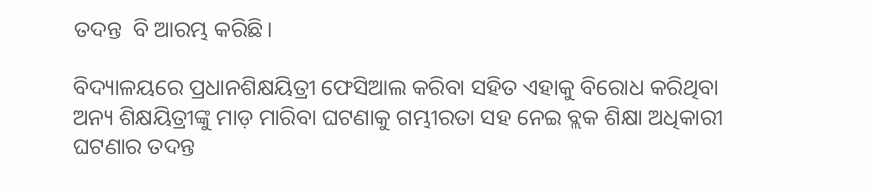ତଦନ୍ତ  ବି ଆରମ୍ଭ କରିଛି।

ବିଦ୍ୟାଳୟରେ ପ୍ରଧାନଶିକ୍ଷୟିତ୍ରୀ ଫେସିଆଲ କରିବା ସହିତ ଏହାକୁ ବିରୋଧ କରିଥିବା ଅନ୍ୟ ଶିକ୍ଷୟିତ୍ରୀଙ୍କୁ ମାଡ଼ ମାରିବା ଘଟଣାକୁ ଗମ୍ଭୀରତା ସହ ନେଇ ବ୍ଲକ ଶିକ୍ଷା ଅଧିକାରୀ ଘଟଣାର ତଦନ୍ତ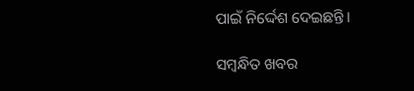ପାଇଁ ନିର୍ଦ୍ଦେଶ ଦେଇଛନ୍ତି।

ସମ୍ବନ୍ଧିତ ଖବର